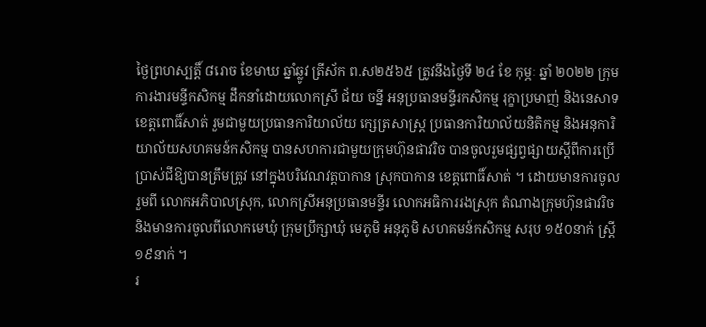ថ្ងៃព្រហស្បតិ៍្ត ៨រោច ខែមាឃ ឆ្នាំឆ្លូវ ត្រីស័ក ព.ស២៥៦៥ ត្រូវនឹងថ្ងៃទី ២៤ ខែ កុម្ភៈ ឆ្នាំ ២០២២ ក្រុមការងារមន្ទីកសិកម្ម ដឹកនាំដោយលោកស្រី ជ័យ ចន្នី អនុប្រធានមន្ទីរកសិកម្ម រុក្ខាប្រមាញ់ និងនេសាទ ខេត្តពោធិ៍សាត់ រួមជាមួយប្រធានការិយាល័យ ក្សេត្រសាស្រ្ត ប្រធានការិយាល័យនិតិកម្ម និងអនុការិយាល័យសហគមន៍កសិកម្ម បានសហការជាមួយក្រុមហ៊ុនផាវរិច បានចូលរួមផ្សព្វផ្សាយស្តីពីការប្រើប្រាស់ជីឱ្យបានត្រឹមត្រូវ នៅក្នុងបរិវេណវត្តបាកាន ស្រុកបាកាន ខេត្តពោធិ៍សាត់ ។ ដោយមានការចូលរួមពី លោកអភិបាលស្រុក, លោកស្រីអនុប្រធានមន្ទីរ លោកអធិការរងស្រុក តំណាងក្រុមហ៊ុនផាវរិច និងមានការចូលពីលោកមេឃុំ ក្រុមប្រឹក្សាឃុំ មេភូមិ អនុភូមិ សហគមន៍កសិកម្ម សរុប ១៥០នាក់ ស្រ្តី ១៩នាក់ ។
រ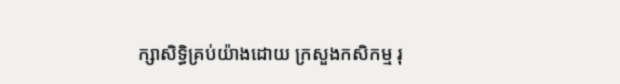ក្សាសិទិ្ធគ្រប់យ៉ាងដោយ ក្រសួងកសិកម្ម រុ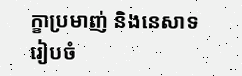ក្ខាប្រមាញ់ និងនេសាទ
រៀបចំ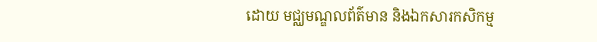ដោយ មជ្ឈមណ្ឌលព័ត៌មាន និងឯកសារកសិកម្ម